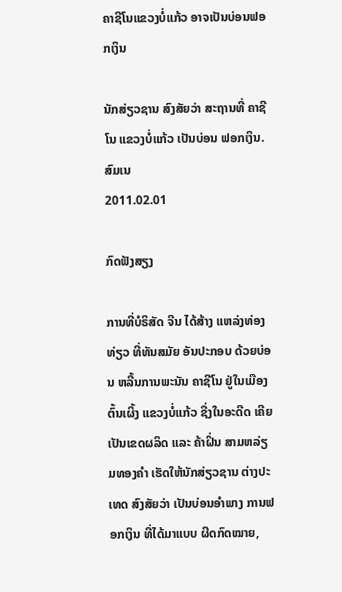ຄາຊີໂນແຂວງບໍ່ແກ້ວ ອາຈເປັນບ່ອນຟອກເງິນ

ນັກສ່ຽວຊານ ສົງສັຍວ່າ ສະຖານທີ່ ຄາຊີໂນ ແຂວງບໍ່ແກ້ວ ເປັນບ່ອນ ຟອກເງິນ.
ສົມເນ
2011.02.01

ກົດຟັງສຽງ

ການທີ່ບໍຣິສັດ ຈີນ ໄດ້ສ້າງ ແຫລ່ງທ່ອງທ່ຽວ ທີ່ທັນສມັຍ ອັນປະກອບ ດ້ວຍບ່ອນ ຫລີ້ນການພະນັນ ຄາຊີໂນ ຢູ່ໃນເມືອງຕົ້ນເຜິ້ງ ແຂວງບໍ່ແກ້ວ ຊື່ງໃນອະດີດ ເຄີຍເປັນເຂດຜລິດ ແລະ ຄ້າຝິ່ນ ສາມຫລ່ຽມທອງຄໍາ ເຮັດໃຫ້ນັກສ່ຽວຊານ ຕ່າງປະເທດ ສົງສັຍວ່າ ເປັນບ່ອນອໍາພາງ ການຟອກເງິນ ທີ່ໄດ້ມາແບບ ຜີດກົດໝາຍ,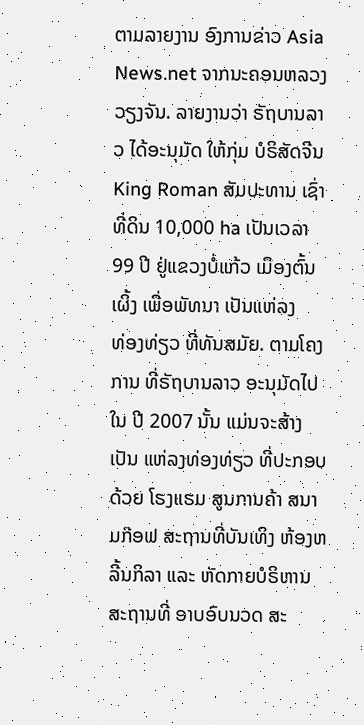ຕາມລາຍງານ ອົງການຂ່າວ Asia News.net ຈາກນະຄອນຫລວງ ວຽງຈັນ. ລາຍງານວ່າ ຣັຖບານລາວ ໄດ້ອະນຸມັດ ໃຫ້ກຸ່ມ ບໍຣິສັດຈີນ King Roman ສັມປະທານ ເຊົ່າທີ່ດິນ 10,000 ha ເປັນເວລາ 99 ປີ ຢູ່ແຂວງບໍ່ແກ້ວ ເມືອງຕົ້ນເຜິ້ງ ເພື່ອພັທນາ ເປັນແຫ່ລງ
ທ່ອງທ່ຽວ ທີ່ທັນສມັຍ. ຕາມໂຄງການ ທີ່ຣັຖບານລາວ ອະນຸມັດໄປໃນ ປີ 2007 ນັ້ນ ແມ່ນຈະສ້າງເປັນ ແຫ່ລງທ່ອງທ່ຽວ ທີ່ປະກອບດ້ວຍ ໂຮງແຮມ ສູນການຄ້າ ສນາມກ໊ອຟ ສະຖານທີ່ບັນເທິງ ຫ້ອງຫລີ້ນກິລາ ແລະ ຫັດກາຍບໍຣິຫານ ສະຖານທີ່ ອາບອົບນວດ ສະ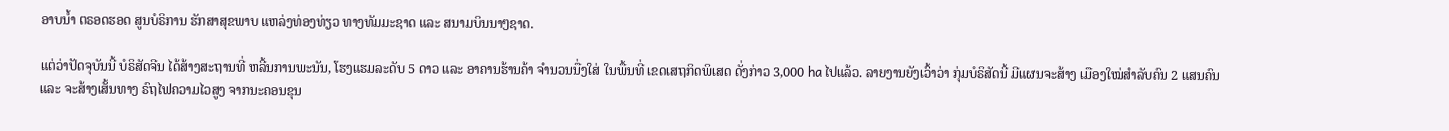ອາບນໍ້າ ຕຣອດຮອດ ສູນບໍຣິການ ຮັກສາສຸຂພາບ ແຫລ່ງທ່ອງທ່ຽວ ທາງທັມມະຊາດ ແລະ ສນາມບິນນາໆຊາດ.

ແຕ່ວ່າປັດຈຸບັນນີ້ ບໍຣິສັດຈີນ ໄດ້ສ້າງສະຖານທີ່ ຫລີ້ນການພະນັນ, ໂຮງແຮມລະດັບ 5 ດາວ ແລະ ອາຄານຮ້ານຄ້າ ຈໍານວນນື່ງໃສ່ ໃນພື້ນທີ່ ເຂດເສຖກິດພິເສດ ດັ່ງກ່າວ 3,000 ha ໄປແລ້ວ. ລາຍງານຍັງເວົ້າວ່າ ກຸ່ມບໍຣິສັດນີ້ ມີແຜນຈະສ້າງ ເມືອງໃໝ່ສໍາລັບຄົນ 2 ແສນຄົນ ແລະ ຈະສ້າງເສັ້ນທາງ ຣົຖໄຟຄວາມໄວສູງ ຈາກນະຄອນຂຸນ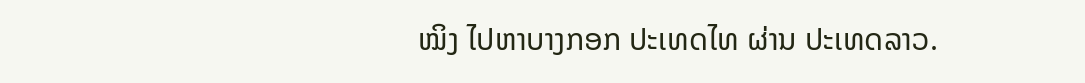ໝິງ ໄປຫາບາງກອກ ປະເທດໄທ ຜ່ານ ປະເທດລາວ.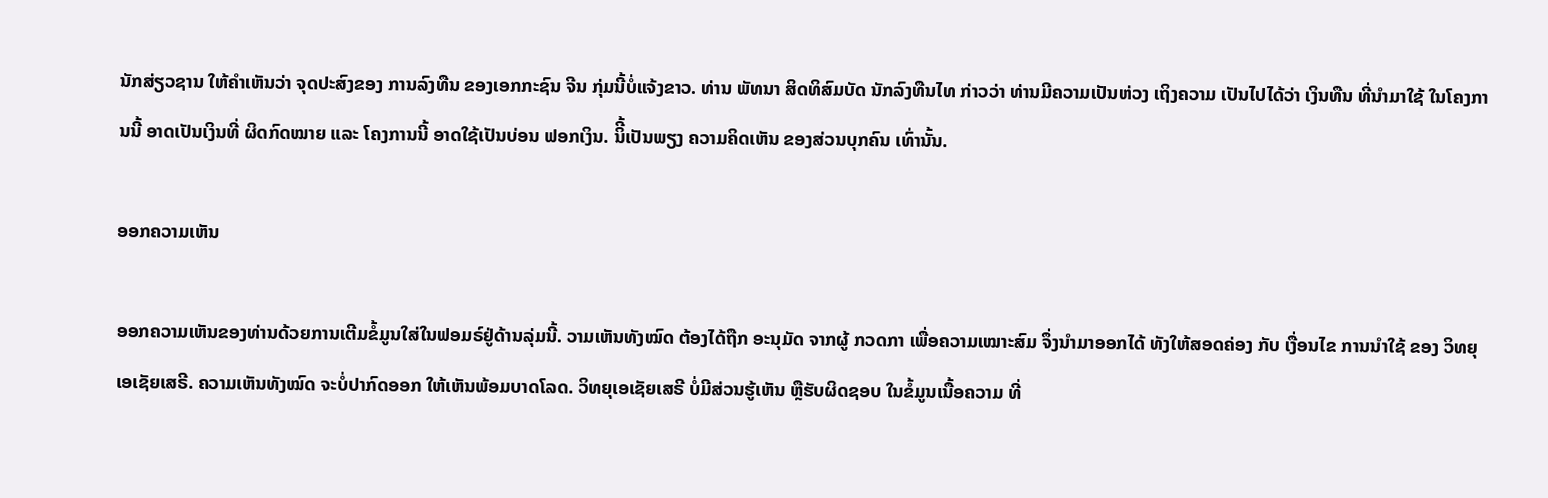ນັກສ່ຽວຊານ ໃຫ້ຄໍາເຫັນວ່າ ຈຸດປະສົງຂອງ ການລົງທືນ ຂອງເອກກະຊົນ ຈີນ ກຸ່ມນີ້ບໍ່ແຈ້ງຂາວ. ທ່ານ ພັທນາ ສິດທິສົມບັດ ນັກລົງທືນໄທ ກ່າວວ່າ ທ່ານມີຄວາມເປັນຫ່ວງ ເຖິງຄວາມ ເປັນໄປໄດ້ວ່າ ເງິນທືນ ທີ່ນໍາມາໃຊ້ ໃນໂຄງການນີ້ ອາດເປັນເງິນທີ່ ຜິດກົດໝາຍ ແລະ ໂຄງການນີ້ ອາດໃຊ້ເປັນບ່ອນ ຟອກເງິນ. ນິີ້ເປັນພຽງ ຄວາມຄິດເຫັນ ຂອງສ່ວນບຸກຄົນ ເທົ່ານັ້ນ.

ອອກຄວາມເຫັນ

ອອກຄວາມເຫັນຂອງທ່ານດ້ວຍການເຕີມຂໍ້ມູນໃສ່ໃນຟອມຣ໌ຢູ່ດ້ານລຸ່ມນີ້. ວາມເຫັນທັງໝົດ ຕ້ອງໄດ້ຖືກ ອະນຸມັດ ຈາກຜູ້ ກວດກາ ເພື່ອຄວາມເໝາະສົມ ຈຶ່ງນໍາມາອອກໄດ້ ທັງໃຫ້ສອດຄ່ອງ ກັບ ເງື່ອນໄຂ ການນຳໃຊ້ ຂອງ ວິທຍຸເອເຊັຍເສຣີ. ຄວາມເຫັນທັງໝົດ ຈະບໍ່ປາກົດອອກ ໃຫ້ເຫັນພ້ອມບາດໂລດ. ວິທຍຸເອເຊັຍເສຣີ ບໍ່ມີສ່ວນຮູ້ເຫັນ ຫຼືຮັບຜິດຊອບ ໃນຂໍ້ມູນເນື້ອຄວາມ ທີ່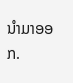ນໍາມາອອກ.